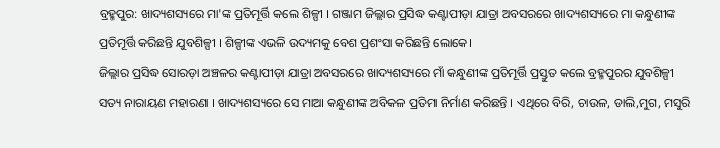ବ୍ରହ୍ମପୁର: ଖାଦ୍ୟଶସ୍ୟରେ ମା'ଙ୍କ ପ୍ରତିମୂର୍ତ୍ତି କଲେ ଶିଳ୍ପୀ । ଗଞ୍ଜାମ ଜିଲ୍ଲାର ପ୍ରସିଦ୍ଧ କଣ୍ଟାପୀଡ଼ା ଯାତ୍ରା ଅବସରରେ ଖାଦ୍ୟଶସ୍ୟରେ ମା କନ୍ଧୁଣୀଙ୍କ ପ୍ରତିମୂର୍ତ୍ତି କରିଛନ୍ତି ଯୁବଶିଳ୍ପୀ । ଶିଳ୍ପୀଙ୍କ ଏଭଳି ଉଦ୍ୟମକୁ ବେଶ ପ୍ରଶଂସା କରିଛନ୍ତି ଲୋକେ।
ଜିଲ୍ଲାର ପ୍ରସିଦ୍ଧ ସୋରଡ଼ା ଅଞ୍ଚଳର କଣ୍ଟାପୀଡ଼ା ଯାତ୍ରା ଅବସରରେ ଖାଦ୍ୟଶସ୍ୟରେ ମାଁ କନ୍ଧୁଣୀଙ୍କ ପ୍ରତିମୂର୍ତ୍ତି ପ୍ରସ୍ତୁତ କଲେ ବ୍ରହ୍ମପୁରର ଯୁବଶିଳ୍ପୀ ସତ୍ୟ ନାରାୟଣ ମହାରଣା । ଖାଦ୍ୟଶସ୍ୟରେ ସେ ମାଆ କନ୍ଧୁଣୀଙ୍କ ଅବିକଳ ପ୍ରତିମା ନିର୍ମାଣ କରିଛନ୍ତି । ଏଥିରେ ବିରି, ଚାଉଳ, ଡାଲି,ମୁଗ, ମସୁରି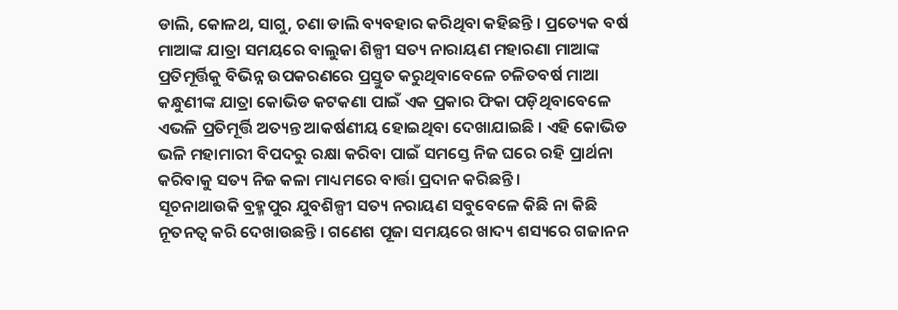ଡାଲି, କୋଳଥ, ସାଗୁ, ଚଣା ଡାଲି ବ୍ୟବହାର କରିଥିବା କହିଛନ୍ତି । ପ୍ରତ୍ୟେକ ବର୍ଷ ମାଆଙ୍କ ଯାତ୍ରା ସମୟରେ ବାଲୁକା ଶିଳ୍ପୀ ସତ୍ୟ ନାରାୟଣ ମହାରଣା ମାଆଙ୍କ ପ୍ରତିମୂର୍ତ୍ତିକୁ ବିଭିନ୍ନ ଉପକରଣରେ ପ୍ରସ୍ତୁତ କରୁଥିବାବେଳେ ଚଳିତବର୍ଷ ମାଆ କନ୍ଧୁଣୀଙ୍କ ଯାତ୍ରା କୋଭିଡ କଟକଣା ପାଇଁ ଏକ ପ୍ରକାର ଫିକା ପଡ଼ିଥିବାବେଳେ ଏଭଳି ପ୍ରତିମୂର୍ତ୍ତି ଅତ୍ୟନ୍ତ ଆକର୍ଷଣୀୟ ହୋଇଥିବା ଦେଖାଯାଇଛି । ଏହି କୋଭିଡ ଭଳି ମହାମାରୀ ବିପଦରୁ ରକ୍ଷା କରିବା ପାଇଁ ସମସ୍ତେ ନିଜ ଘରେ ରହି ପ୍ରାର୍ଥନା କରିବାକୁ ସତ୍ୟ ନିଜ କଳା ମାଧ୍ୟମରେ ବାର୍ତ୍ତା ପ୍ରଦାନ କରିଛନ୍ତି ।
ସୂଚନାଥାଉକି ବ୍ରହ୍ମପୁର ଯୁବଶିଳ୍ପୀ ସତ୍ୟ ନରାୟଣ ସବୁବେଳେ କିଛି ନା କିଛି ନୂତନତ୍ବ କରି ଦେଖାଉଛନ୍ତି । ଗଣେଶ ପୂଜା ସମୟରେ ଖାଦ୍ୟ ଶସ୍ୟରେ ଗଜାନନ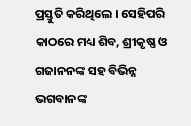ପ୍ରସ୍ତୁତି କରିଥିଲେ । ସେହିପରି କାଠରେ ମଧ୍ୟ ଶିବ, ଶ୍ରୀକୃଷ୍ଣ ଓ ଗଜାନନଙ୍କ ସହ ବିଭିନ୍ନ ଭଗବାନଙ୍କ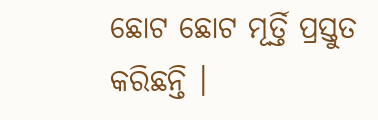ଛୋଟ ଛୋଟ ମୂର୍ତ୍ତି ପ୍ରସ୍ତୁତ କରିଛନ୍ତି ।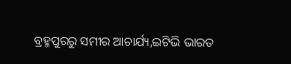ବ୍ରହ୍ମପୁରରୁ ସମୀର ଆଚାର୍ଯ୍ୟ,ଇଟିଭି ଭାରତ